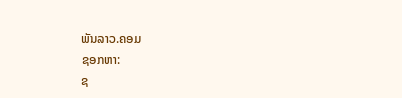ພັນລາວ.ຄອມ
ຊອກຫາ:
ຊ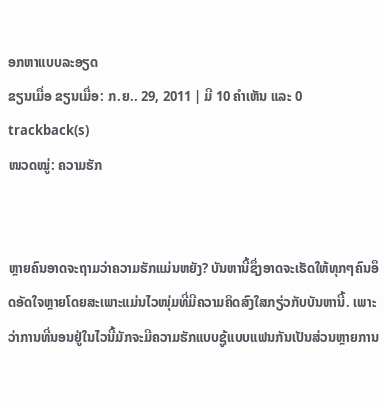ອກຫາແບບລະອຽດ
ຂຽນເມື່ອ ຂຽນເມື່ອ: ກ.ຍ.. 29, 2011 | ມີ 10 ຄຳເຫັນ ແລະ 0 trackback(s)
ໜວດໝູ່: ຄວາມຮັກ


ຫຼາຍຄົນອາດຈະຖາມວ່າຄວາມຮັກແມ່ນຫຍັງ? ບັນຫານີ້ຊຶ່ງອາດຈະເຮັດໃຫ້ທຸກໆຄົນອຶດອັດໃຈຫຼາຍໂດຍສະເພາະແມ່ນໄວໜຸ່ມທີ່ມີຄວາມຄິດສົງໃສກຽ່ວກັບບັນຫານີ້. ເພາະວ່າການທີ່ນອນຢູ່ໃນໄວນີ້ມັກຈະມີຄວາມຮັກແບບຊູ້ແບບແຟນກັນເປັນສ່ວນຫຼາຍການ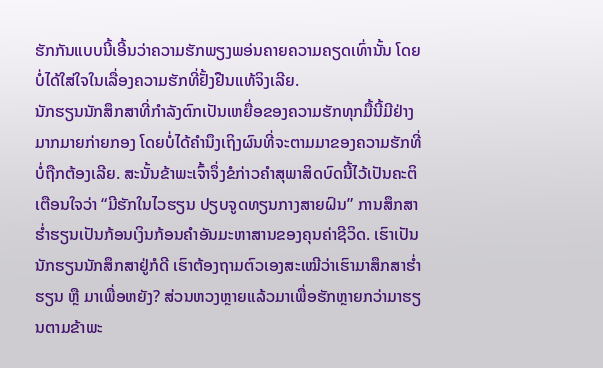ຮັກກັນແບບນີ້ເອີ້ນວ່າຄວາມຮັກພຽງພອ່ນຄາຍຄວາມຄຽດເທົ່ານັ້ນ ໂດຍບໍ່ໄດ້ໃສ່ໃຈໃນເລື່ອງຄວາມຮັກທີ່ຢັ້ງຢືນແທ້ຈິງເລີຍ.
ນັກຮຽນນັກສຶກສາທີ່ກຳລັງຕົກເປັນເຫຍື່ອຂອງຄວາມຮັກທຸກມື້ນີ້ມີຢ່າງມາກມາຍກ່າຍກອງ ໂດຍບໍ່ໄດ້ຄຳນຶງເຖິງຜົນທີ່ຈະຕາມມາຂອງຄວາມຮັກທີ່ບໍ່ຖືກຕ້ອງເລີຍ. ສະນັ້ນຂ້າພະເຈົ້າຈຶ່ງຂໍກ່າວຄຳສຸພາສິດບົດນີ້ໄວ້ເປັນຄະຕິເຕືອນໃຈວ່າ “ມີຮັກໃນໄວຮຽນ ປຽບຈູດທຽນກາງສາຍຝົນ” ການສຶກສາຮ່ຳຮຽນເປັນກ້ອນເງິນກ້ອນຄຳອັນມະຫາສານຂອງຄຸນຄ່າຊີວິດ. ເຮົາເປັນນັກຮຽນນັກສຶກສາຢູ່ກໍດີ ເຮົາຕ້ອງຖາມຕົວເອງສະເໝີວ່າເຮົາມາສຶກສາຮ່ຳຮຽນ ຫຼື ມາເພື່ອຫຍັງ? ສ່ວນຫວງຫຼາຍແລ້ວມາເພື່ອຮັກຫຼາຍກວ່າມາຮຽນຕາມຂ້າພະ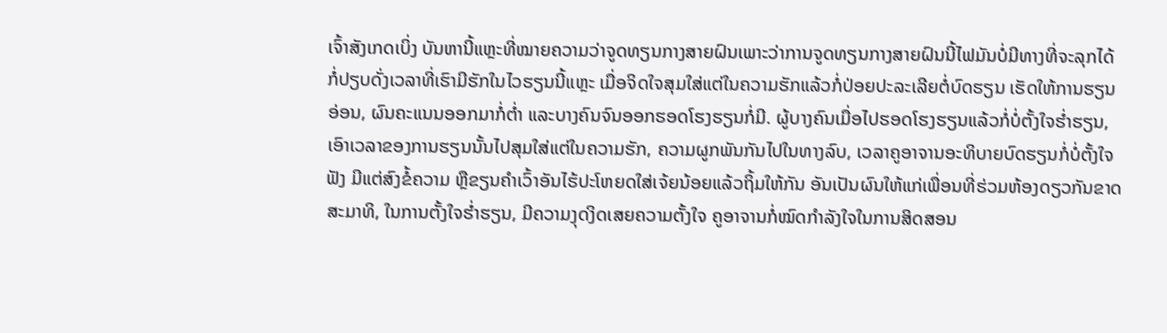ເຈົ້າສັງເກດເບິ່ງ ບັນຫານີ້ແຫຼະທີ່ໝາຍຄວາມວ່າຈູດທຽນກາງສາຍຝົນເພາະວ່າການຈູດທຽນກາງສາຍຝົນນີ້ໄຟມັນບໍ່ມີທາງທີ່ຈະລຸກໄດ້ ກໍ່ປຽບດັ່ງເວລາທີ່ເຮົາມີຮັກໃນໄວຮຽນນີ້ແຫຼະ ເມື່ອຈິດໃຈສຸມໃສ່ແຕ່ໃນຄວາມຮັກແລ້ວກໍ່ປ່ອຍປະລະເລີຍຕໍ່ບົດຮຽນ ເຮັດໃຫ້ການຮຽນອ່ອນ, ຜົນຄະແນນອອກມາກໍ່ຕ່ຳ ແລະບາງຄົນຈົນອອກຮອດໂຮງຮຽນກໍ່ມີ. ຜູ້ບາງຄົນເມື່ອໄປຮອດໂຮງຮຽນແລ້ວກໍ່ບໍ່ຕັ້ງໃຈຮ່ຳຮຽນ, ເອົາເວລາຂອງການຮຽນນັ້ນໄປສຸມໃສ່ແຕ່ໃນຄວາມຮັກ, ຄວາມຜູກພັນກັນໄປໃນທາງລົບ, ເວລາຄູອາຈານອະທິບາຍບົດຮຽນກໍ່ບໍ່ຕັ້ງໃຈຟັງ ມີແຕ່ສົງຂໍ້ຄວາມ ຫຼືຂຽນຄຳເວົ້າອັນໄຮ້ປະໂຫຍດໃສ່ເຈ້ຍນ້ອຍແລ້ວຖິ້ມໃຫ້ກັນ ອັນເປັນຜົນໃຫ້ແກ່ເພື່ອນທີ່ຮ່ວມຫ້ອງດຽວກັນຂາດສະມາທິ, ໃນການຕັ້ງໃຈຮ່ຳຮຽນ, ມີຄວາມງຸດງິດເສຍຄວາມຕັ້ງໃຈ ຄູອາຈານກໍ່ໝົດກຳລັງໃຈໃນການສິດສອນ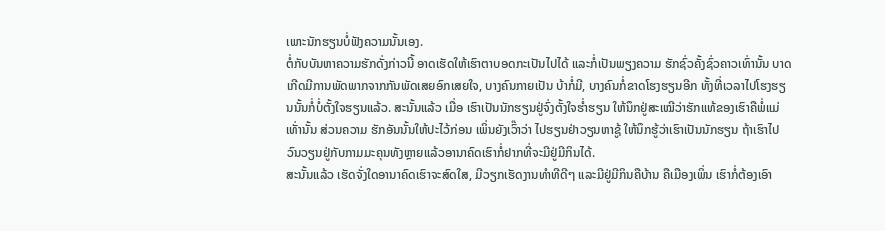ເພາະນັກຮຽນບໍ່ຟັງຄວາມນັ້ນເອງ.
ຕໍ່ກັບບັນຫາຄວາມຮັກດັ່ງກ່າວນີ້ ອາດເຮັດໃຫ້ເຮົາຕາບອດກະເປັນໄປໄດ້ ແລະກໍ່ເປັນພຽງຄວາມ ຮັກຊົ່ວຄັ້ງຊົ່ວຄາວເທົ່ານັ້ນ ບາດເກີດມີການພັດພາກຈາກກັນພັດເສຍອົກເສຍໃຈ, ບາງຄົນກາຍເປັນ ບ້າກໍ່ມີ, ບາງຄົນກໍ່ຂາດໂຮງຮຽນອີກ ທັ້ງທີ່ເວລາໄປໂຮງຮຽນນັ້ນກໍ່ບໍ່ຕັ້ງໃຈຮຽນແລ້ວ. ສະນັ້ນແລ້ວ ເມື່ອ ເຮົາເປັນນັກຮຽນຢູ່ຈົ່ງຕັ້ງໃຈຮ່ຳຮຽນ ໃຫ້ນຶກຢູ່ສະເໝີວ່າຮັກແທ້ຂອງເຮົາຄືພໍ່ແມ່ເທັ່ານັ້ນ ສ່ວນຄວາມ ຮັກອັນນັ້ນໃຫ້ປະໄວ້ກ່ອນ ເພິ່ນຍັງເວົ໊າວ່າ ໄປຮຽນຢ່າວຽນຫາຊູ້ ໃຫ້ນຶກຮູ້ວ່າເຮົາເປັນນັກຮຽນ ຖ້າເຮົາໄປວົນວຽນຢູ່ກັບກາມມະຄຸນທັງຫຼາຍແລ້ວອານາຄົດເຮົາກໍ່ຢາກທີ່ຈະມີຢູ່ມີກິນໄດ້.
ສະນັ້ນແລ້ວ ເຮັດຈັ່ງໃດອານາຄົດເຮົາຈະສົດໃສ, ມີວຽກເຮັດງານທຳທີດີໆ ແລະມີຢູ່ມີກິນຄືບ້ານ ຄືເມືອງເພິ່ນ ເຮົາກໍ່ຕ້ອງເອົາ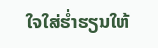ໃຈໃສ່ຮ່ຳຮຽນໃຫ້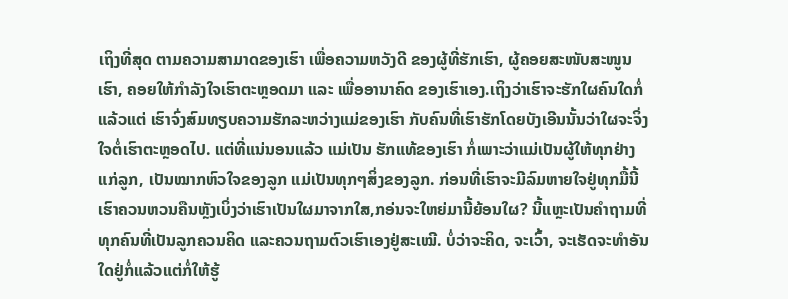ເຖິງທີ່ສຸດ ຕາມຄວາມສາມາດຂອງເຮົາ ເພື່ອຄວາມຫວັງດີ ຂອງຜູ້ທີ່ຮັກເຮົາ, ຜູ້ຄອຍສະໜັບສະໜູນເຮົາ, ຄອຍໃຫ້ກຳລັງໃຈເຮົາຕະຫຼອດມາ ແລະ ເພື່ອອານາຄົດ ຂອງເຮົາເອງ.ເຖິງວ່າເຮົາຈະຮັກໃຜຄົນໃດກໍ່ແລ້ວແຕ່ ເຮົາຈົ່ງສົມທຽບຄວາມຮັກລະຫວ່າງແມ່ຂອງເຮົາ ກັບຄົນທີ່ເຮົາຮັກໂດຍບັງເອີນນັ້ນວ່າໃຜຈະຈິ່ງໃຈຕໍ່ເຮົາຕະຫຼອດໄປ. ແຕ່ທີ່ແນ່ນອນແລ້ວ ແມ່ເປັນ ຮັກແທ້ຂອງເຮົາ ກໍ່ເພາະວ່າແມ່ເປັນຜູ້ໃຫ້ທຸກຢ່າງແກ່ລູກ, ເປັນໝາກຫົວໃຈຂອງລູກ ແມ່ເປັນທຸກໆສິ່ງຂອງລູກ. ກ່ອນທີ່ເຮົາຈະມີລົມຫາຍໃຈຢູ່ທຸກມື້ນີ້ ເຮົາຄວນຫວນຄືນຫຼັງເບິ່ງວ່າເຮົາເປັນໃຜມາຈາກໃສ,ກອ່ນຈະໃຫຍ່ມານີ້ຍ້ອນໃຜ? ນີ້ແຫຼະເປັນຄຳຖາມທີ່ທຸກຄົນທີ່ເປັນລູກຄວນຄິດ ແລະຄວນຖາມຕົວເຮົາເອງຢູ່ສະເໝີ. ບໍ່ວ່າຈະຄິດ, ຈະເວົ້າ, ຈະເຮັດຈະທຳອັນໃດຢູ່ກໍ່ແລ້ວແຕ່ກໍ່ໃຫ້ຮູ້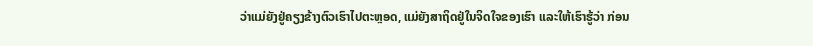ວ່າແມ່ຍັງຢູ່ຄຽງຂ້າງຕົວເຮົາໄປຕະຫຼອດ, ແມ່ຍັງສາຖິດຢູ່ໃນຈິດໃຈຂອງເຮົາ ແລະໃຫ້ເຮົາຮູ້ວ່າ ກ່ອນ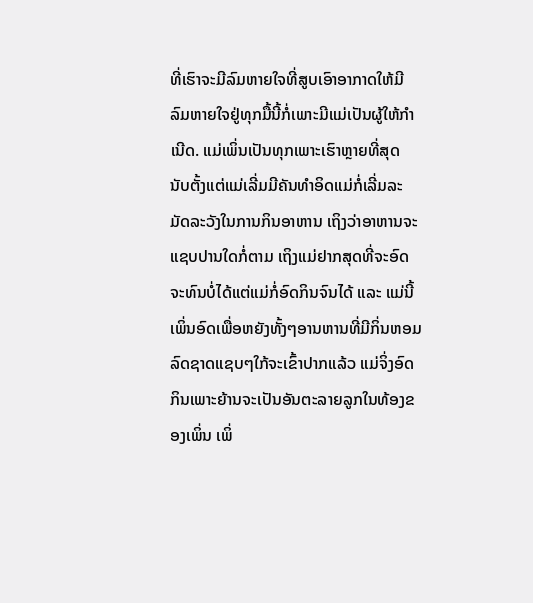ທີ່ເຮົາຈະມີລົມຫາຍໃຈທີ່ສູບເອົາອາກາດໃຫ້ມີລົມຫາຍໃຈຢູ່ທຸກມື້ນີ້ກໍ່ເພາະມີແມ່ເປັນຜູ້ໃຫ້ກຳເນີດ. ແມ່ເພິ່ນເປັນທຸກເພາະເຮົາຫຼາຍທີ່ສຸດ ນັບຕັ້ງແຕ່ແມ່ເລີ່ມມີຄັນທຳອິດແມ່ກໍ່ເລີ່ມລະມັດລະວັງໃນການກິນອາຫານ ເຖິງວ່າອາຫານຈະແຊບປານໃດກໍ່ຕາມ ເຖິງແມ່ຢາກສຸດທີ່ຈະອົດຈະທົນບໍ່ໄດ້ແຕ່ແມ່ກໍ່ອົດກິນຈົນໄດ້ ແລະ ແມ່ນີ້ເພິ່ນອົດເພື່ອຫຍັງທັ້ງໆອານຫານທີ່ມີກິ່ນຫອມລົດຊາດແຊບໆໃກ້ຈະເຂົ້າປາກແລ້ວ ແມ່ຈິ່ງອົດກິນເພາະຍ້ານຈະເປັນອັນຕະລາຍລູກໃນທ້ອງຂອງເພິ່ນ ເພິ່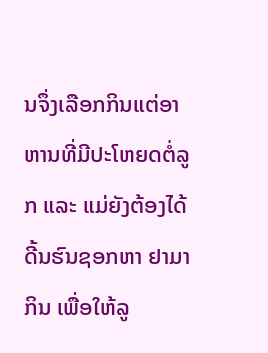ນຈຶ່ງເລືອກກິນແຕ່ອາຫານທີ່ມີປະໂຫຍດຕໍ່ລູກ ແລະ ແມ່ຍັງຕ້ອງໄດ້ດີ້ນຮົນຊອກຫາ ຢາມາກິນ ເພື່ອໃຫ້ລູ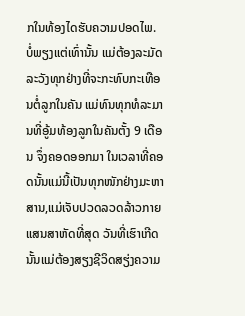ກໃນທ້ອງໄດຮັບຄວາມປອດໄພ. ບໍ່ພຽງແຕ່ເທົ່ານັ້ນ ແມ່ຕ້ອງລະມັດລະວັງທຸກຢ່າງທີ່ຈະກະທົບກະເທືອນຕໍ່ລູກໃນຄັນ ແມ່ທົນທຸກທໍລະມານທີ່ອູ້ມທ້ອງລູກໃນຄັນຕັ້ງ 9 ເດືອນ ຈຶ່ງຄອດອອກມາ ໃນເວລາທີ່ຄອດນັ້ນແມ່ນີ້ເປັນທຸກໜັກຢ່າງມະຫາສານ,ແມ່ເຈັບປວດລວດລ້າວກາຍແສນສາຫັດທີ່ສຸດ ວັນທີ່ເຮົາເກີດນັ້ນແມ່ຕ້ອງສຽງຊີວິດສຽ່ງຄວາມ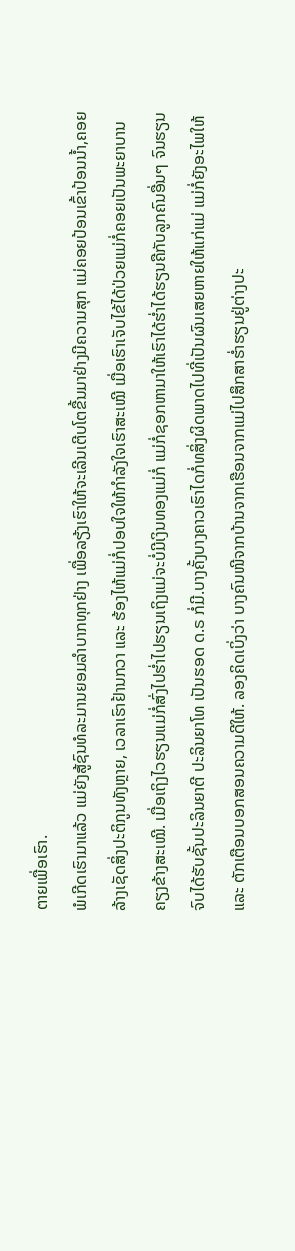ຕາຍເພື່ອເຮົາ.
ພໍເກີດເຮົາມາແລ້ວ ແມ່ຍັງສູ້ຊົນທໍລະມານຍອມລຳບາກທຸກຢ່າງ ເພື່ອລຽ້ງເຮົາໃຫ້ຈະເລີນເຕີບໂຕຂື້ນມາຢ່າງມີຄວາມສຸກ ແມ່ຄອຍປ້ອນເຂົ້າປ້ອນນ້ຳ,ຄອຍລ້າງເຊັດສິ່ງປະຕິກູນທັງຫຼາຍ, ເວລາເຮົາຢ້ານກວາ ແລະ ຮ້ອງໄຫ້ແມ່ກໍ່ປອບໃຈໃຫ້ກຳລັງໃຈເຮົາສະເໝີ ເມື່ອເຮົາເຈັບໄຂ້ໄດ້ປ່ວຍແມ່ກໍ່ຄອຍເປັນພະຍາບານຄຽງຂ້າງສະເໝີ. ເມື່ອເຖິງໄວຮຽນແມ່ກໍ່ສົ່ງໄປຮ່ຳໄປຮຽນເຖິງແມ່ຈະບໍ່ມີເງິນທອງແມ່ກໍ່ ແມ່ກໍ່ຊອກຫາມາໃຫ້ເຮົາໄດ້ຮ່ຳໄດ້ຮຽນຄືກັບລູກຄົນອື່ນໆ ຈົນຮຽນຈົບໄດ້ຮັບຊັ້ນປະລິນຍາຕີ ປະລິນຍາໂທ ເປັນຮອດ ດ.ຣ ກໍ່ມີ.ບາງຄັ້ງບາງຄາວເຮົາໄດກໍ່ທສິ່ງຜິດພາດໄປທີ່ເປັນຜົນເສຍຫາຍໃຫ້ແກ່ແມ່ ແມ່ກໍ່ຍັງອະໄພໃຫ້ ແລະ ຕັກເຕືອນບອກສອນຄວາມດີໃຫ້. ລອງຄິດເບິ່ງວ່າ ບາງຄົນໜີຈາກບ້ານຈາກເຮືອນຈາກແມ່ໄປສຶກສາຮ່ຳຮຽນຢູ່ຕ່າງປະ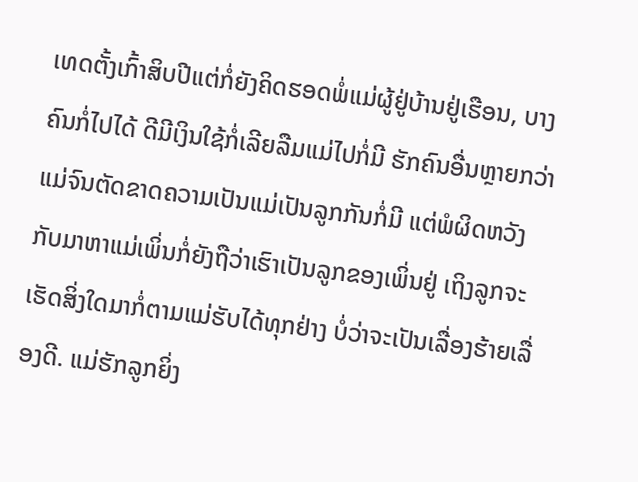ເທດຕັ້ງເກົ້າສິບປີແຕ່ກໍ່ຍັງຄິດຮອດພໍ່ແມ່ຜູ້ຢູ່ບ້ານຢູ່ເຮືອນ, ບາງຄົນກໍ່ໄປໄດ້ ດີມີເງິນໃຊ້ກໍ່ເລີຍລືມແມ່ໄປກໍ່ມີ ຮັກຄົນອື່ນຫຼາຍກວ່າແມ່ຈົນຕັດຂາດຄວາມເປັນແມ່ເປັນລູກກັນກໍ່ມີ ແຕ່ພໍຜິດຫວັງກັບມາຫາແມ່ເພິ່ນກໍ່ຍັງຖືວ່າເຮົາເປັນລູກຂອງເພິ່ນຢູ່ ເຖິງລູກຈະເຮັດສິ່ງໃດມາກໍ່ຕາມແມ່ຮັບໄດ້ທຸກຢ່າງ ບໍ່ວ່າຈະເປັນເລື່ອງຮ້າຍເລື່ອງດີ. ແມ່ຮັກລູກຍິ່ງ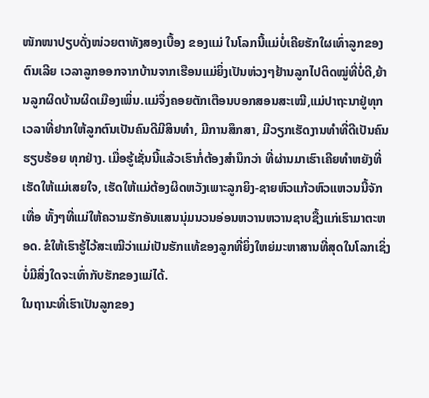ໜັກໜາປຽບດັ່ງໜ່ວຍຕາທັງສອງເບື້ອງ ຂອງແມ່ ໃນໂລກນີ້ແມ່ບໍ່ເຄີຍຮັກໃຜເທົ່າລູກຂອງຕົນເລີຍ ເວລາລູກອອກຈາກບ້ານຈາກເຮືອນແມ່ຍິ່ງເປັນຫ່ວງໆຢ້ານລູກໄປຕິດໝູ່ທີ່ບໍ່ດີ,ຍ້ານລູກຜິດບ້ານຜິດເມືອງເພິ່ນ.ແມ່ຈຶ່ງຄອຍຕັກເຕືອນບອກສອນສະເໝີ,ແມ່ປາຖະນາຢູ່ທຸກເວລາທີ່ຢາກໃຫ້ລູກຕົນເປັນຄົນດີມີສິນທຳ, ມີການສຶກສາ, ມີວຽກເຮັດງານທຳທີ່ດີເປັນຄົນຮຽບຮ້ອຍ ທຸກຢ່າງ. ເມື່ອຮູ້ເຊັ່ນນີ້ແລ້ວເຮົາກໍ່ຕ້ອງສຳນຶກວ່າ ທີ່ຜ່ານມາເຮົາເຄີຍທຳຫຍັງທີ່ເຮັດໃຫ້ແມ່ເສຍໃຈ, ເຮັດໃຫ້ແມ່ຕ້ອງຜິດຫວັງເພາະລູກຍິງ-ຊາຍຫົວແກ້ວຫົວແຫວນນີ້ຈັກເທື່ອ ທັ້ງໆທີ່ແມ່ໃຫ້ຄວາມຮັກອັນແສນນຸ່ມນວນອ່ອນຫວານຫວານຊາບຊື້ງແກ່ເຮົາມາຕະຫອດ. ຂໍໃຫ້ເຮົາຮູ້ໄວ້ສະເໝີວ່າແມ່ເປັນຮັກແທ້ຂອງລູກທີ່ຍິ່ງໃຫຍ່ມະຫາສານທີ່ສຸດໃນໂລກເຊິ່ງບໍ່ມີສິ່ງໃດຈະເທົ່າກັບຮັກຂອງແມ່ໄດ້.
ໃນຖານະທີ່ເຮົາເປັນລູກຂອງ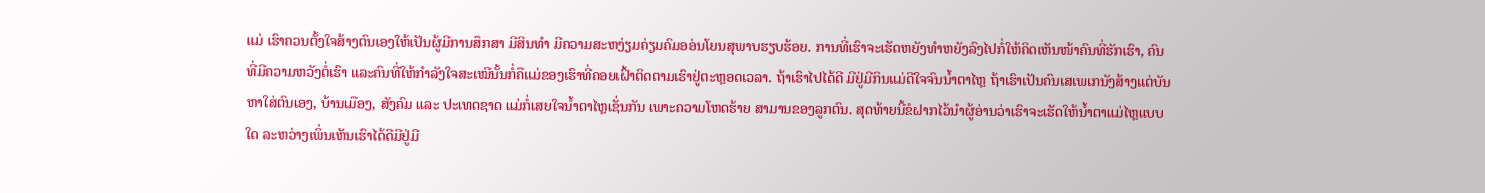ແມ່ ເຮົາຄວນຕັ້ງໃຈສ້າງຕົນເອງໃຫ້ເປັນຜູ້ມີການສຶກສາ ມີສິນທຳ ມີຄວາມສະຫງ່ຽມຄ່ຽມຄົມອອ່ນໂຍນສຸພາບຮຽບຮ້ອຍ. ການທີ່ເຮົາຈະເຮັດຫຍັງທຳຫຍັງລົງໄປກໍ່ໃຫ້ຄິດເຫັນໜ້າຄົນທີ່ຮັກເຮົາ, ຄົນທີ່ມີຄວາມຫວັງຕໍ່ເຮົາ ແລະຄົນທີ່ໃຫ້ກຳລັງໃຈສະເໝີນັ້ນກໍ່ຄືແມ່ຂອງເຮົາທີ່ຄອຍເຝົ້າຕິດຕາມເຮົາຢູ່ຕະຫຼອດເວລາ. ຖ້າເຮົາໄປໄດ້ດີ ມີຢູ່ມີກິນແມ່ດີໃຈຈົນນ້ຳຕາໄຫຼ ຖ້າເຮົາເປັນຄົນເສເພເກນັງສ້າງແຕ່ບັນຫາໃສ່ຕົນເອງ, ບ້ານເມືອງ, ສັງຄົມ ແລະ ປະເທດຊາດ ແມ່ກໍ່ເສຍໃຈນ້ຳຕາໄຫຼເຊັ່ນກັນ ເພາະຄວາມໂຫດຮ້າຍ ສາມານຂອງລູກຕົນ. ສຸດທ້າຍນີ້ຂໍຝາກໄວ້ນຳຜູ້ອ່ານວ່າເຮົາຈະເຮັດໃຫ້ນ້ຳຕາແມ່ໄຫຼແບບໃດ ລະຫວ່າງເພິ່ນເຫັນເຮົາໄດ້ດີມີຢູ່ມີ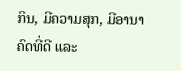ກິນ, ມີຄວາມສຸກ, ມີອານາຄົດທີ່ດີ ແລະ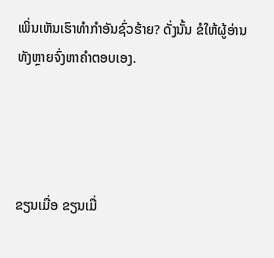ເພິ່ນເຫັນເຮົາທຳກຳອັນຊົ່ວຮ້າຍ? ດັ່ງນັ້ນ ຂໍໃຫ້ຜູ້ອ່ານທັງຫຼາຍຈົ່ງຫາຄຳຕອບເອງ.




ຂຽນເມື່ອ ຂຽນເມື່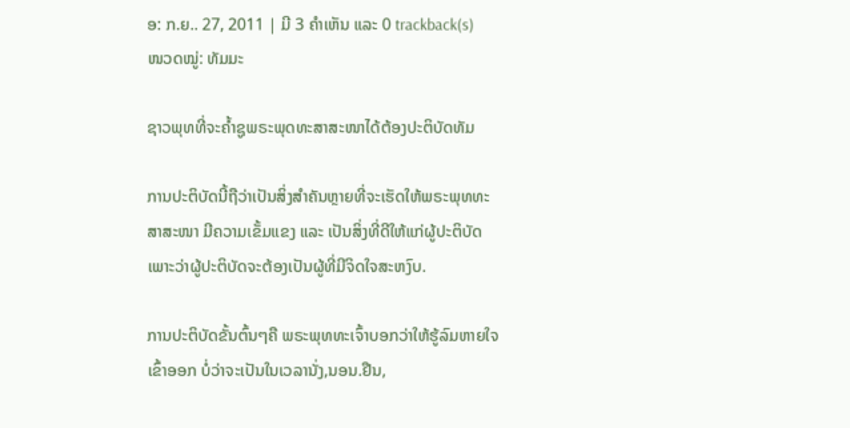ອ: ກ.ຍ.. 27, 2011 | ມີ 3 ຄຳເຫັນ ແລະ 0 trackback(s)
ໜວດໝູ່: ທັມມະ

ຊາວພຸທທີ່ຈະຄໍ້າຊູພຣະພຸດທະສາສະໜາໄດ້ຕ້ອງປະຕິບັດທັມ

ການປະຕິບັດນີ້ຖືວ່າເປັນສິ່ງສໍາຄັນຫຼາຍທີ່ຈະເຮັດໃຫ້ພຣະພຸທທະສາສະໜາ ມີຄວາມເຂັ້ມແຂງ ແລະ ເປັນສິ່ງທີ່ດີໃຫ້ແກ່ຜູ້ປະຕິບັດ ເພາະວ່າຜູ້ປະຕິບັດຈະຕ້ອງເປັນຜູ້ທີ່ມີຈິດໃຈສະຫງົບ.

ການປະຕິບັດຂັ້ນຕົ້ນໆຄື ພຣະພຸທທະເຈົ້າບອກວ່າໃຫ້ຮູ້ລົມຫາຍໃຈເຂົ້າອອກ ບໍ່ວ່າຈະເປັນໃນເວລານັ່ງ,ນອນ.ຢືນ,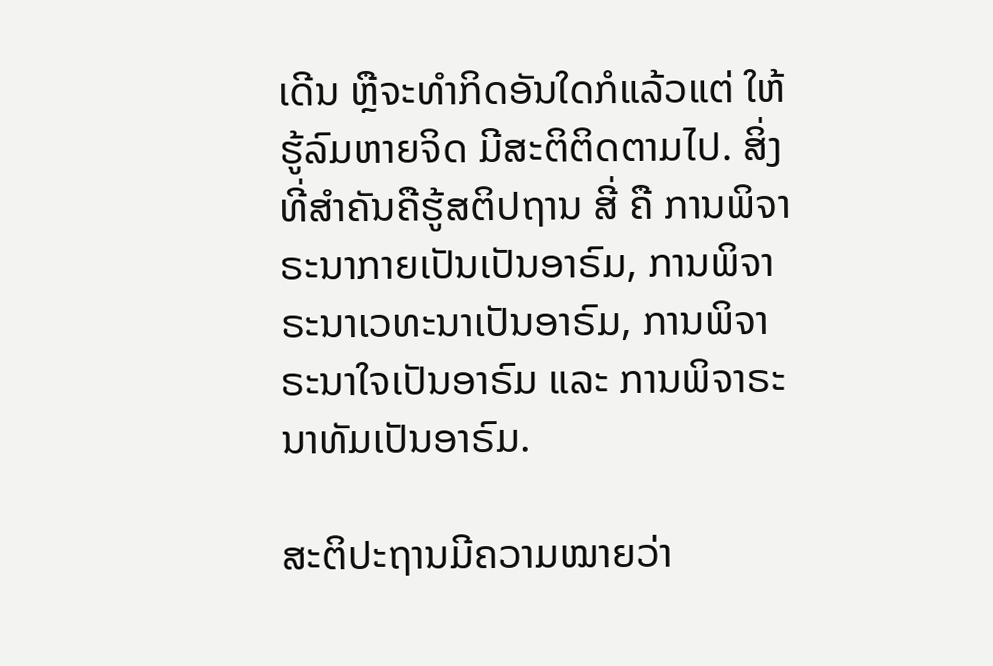ເດີນ ຫຼືຈະທໍາກິດອັນໃດກໍແລ້ວແຕ່ ໃຫ້ຮູ້ລົມຫາຍຈິດ ມີສະຕິຕິດຕາມໄປ. ສິ່ງທີ່ສໍາຄັນຄືຮູ້ສຕິປຖານ ສີ່ ຄື ການພິຈາຣະນາກາຍເປັນເປັນອາຣົມ, ການພິຈາຣະນາເວທະນາເປັນອາຣົມ, ການພິຈາຣະນາໃຈເປັນອາຣົມ ແລະ ການພິຈາຣະນາທັມເປັນອາຣົມ.

ສະຕິປະຖານມີຄວາມໝາຍວ່າ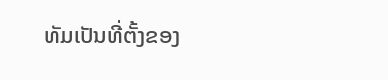ທັມເປັນທີ່ຕັ້ງຂອງ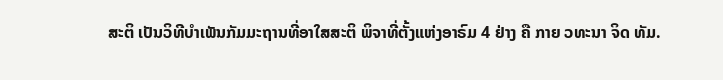ສະຕິ ເປັນວິທີບໍາເພັນກັມມະຖານທີ່ອາໃສສະຕິ ພິຈາທີ່ຕັ້ງແຫ່ງອາຣົມ 4 ຢ່າງ ຄື ກາຍ ວທະນາ ຈິດ ທັມ.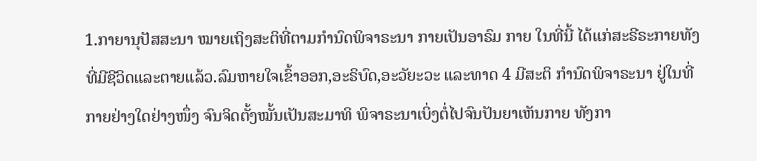1.ກາຍານຸປັສສະນາ ໝາຍເຖິງສະຕິທີ່ຕາມກໍານົດພິຈາຣະນາ ກາຍເປັນອາຣົມ ກາຍ ໃນທີ່ນີ້ ໄດ້ແກ່ສະຣີຣະກາຍທັງທີ່ມີຊີວິດແລະຕາຍແລ້ວ.ລົມຫາຍໃຈເຂົ້າອອກ,ອະຣິບົດ,ອະວັຍະວະ ແລະທາດ 4 ມີສະຕິ ກໍານົດພິຈາຣະນາ ຢູ່ໃນທີ່ກາຍຢ່າງໃດຢ່າງໜຶ່ງ ຈົນຈິດຕັ້ງໝັ້ນເປັນສະມາທິ ພິຈາຣະນາເບິ່ງຕໍ່ໄປຈົນປັນຍາເຫັນກາຍ ທັງກາ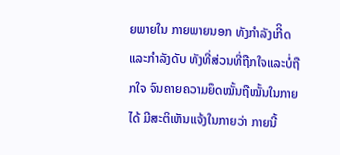ຍພາຍໃນ ກາຍພາຍນອກ ທັງກໍາລັງເກີິດແລະກໍາລັງດັບ ທັງທີ່ສ່ວນທີ່ຖືກໃຈແລະບໍ່ຖືກໃຈ ຈົນຄາຍຄວາມຍຶດໝັ້ນຖືໝັ້ນໃນກາຍໄດ້ ມີສະຕິເຫັນແຈ້ງໃນກາຍວ່າ ກາຍນີ້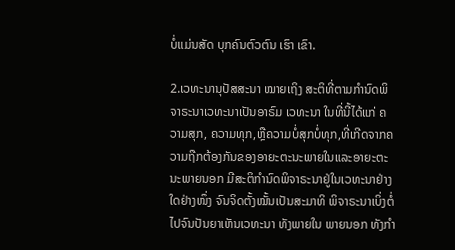ບໍ່ແມ່ນສັດ ບຸກຄົນຕົວຕົນ ເຮົາ ເຂົາ.

2.ເວທະນານຸປັສສະນາ ໝາຍເຖິງ ສະຕິທີ່ຕາມກໍານົດພິຈາຣະນາເວທະນາເປັນອາຣົມ ເວທະນາ ໃນທີ່ນີ້ໄດ້ແກ່ ຄວາມສຸກ, ຄວາມທຸກ,ຫຼືຄວາມບໍ່ສຸກບໍ່ທຸກ,ທີ່ເກີດຈາກຄວາມຖືກຕ້ອງກັນຂອງອາຍະຕະນະພາຍໃນແລະອາຍະຕະນະພາຍນອກ ມີສະຕິກໍານົດພິຈາຣະນາຢູ່ໃນເວທະນາຢ່າງໃດຢ່າງໜຶ່ງ ຈົນຈິດຕັ້ງໝັ້ນເປັນສະມາທິ ພິຈາຣະນາເບິ່ງຕໍ່ໄປຈົນປັນຍາເຫັນເວທະນາ ທັງພາຍໃນ ພາຍນອກ ທັງກໍາ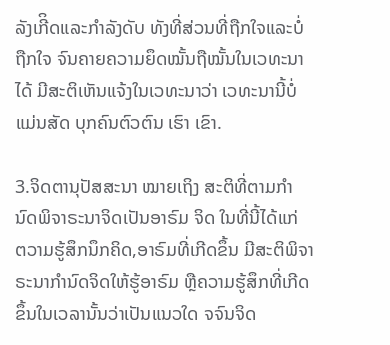ລັງເກີິດແລະກໍາລັງດັບ ທັງທີ່ສ່ວນທີ່ຖືກໃຈແລະບໍ່ຖືກໃຈ ຈົນຄາຍຄວາມຍຶດໝັ້ນຖືໝັ້ນໃນເວທະນາໄດ້ ມີສະຕິເຫັນແຈ້ງໃນເວທະນາວ່າ ເວທະນານີ້ບໍ່ແມ່ນສັດ ບຸກຄົນຕົວຕົນ ເຮົາ ເຂົາ.

3.ຈິດຕານຸປັສສະນາ ໝາຍເຖິງ ສະຕິທີ່ຕາມກໍານົດພິຈາຣະນາຈິດເປັນອາຣົມ ຈິດ ໃນທີ່ນີ້ໄດ້ແກ່ ຕວາມຮູ້ສຶກນຶກຄິດ,ອາຣົມທີ່ເກີດຂຶ້ນ ມີສະຕິພິຈາຣະນາກໍານົດຈິດໃຫ້ຮູ້ອາຣົມ ຫຼືຄວາມຮູ້ສຶກທີ່ເກີດຂຶ້ນໃນເວລານັ້ນວ່າເປັນແນວໃດ ຈຈົນຈິດ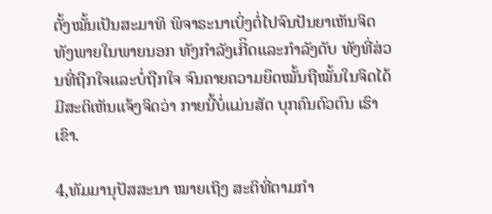ຕັ້ງໝັ້ນເປັນສະມາທິ ພິຈາຣະນາເບິ່ງຕໍ່ໄປຈົນປັນຍາເຫັນຈິດ ທັງພາຍໃນພາຍນອກ ທັງກໍາລັງເກີິດແລະກໍາລັງດັບ ທັງທີ່ສ່ວນທີ່ຖືກໃຈແລະບໍ່ຖືກໃຈ ຈົນຄາຍຄວາມຍຶດໝັ້ນຖືໝັ້ນໃນຈິດໄດ້ ມີສະຕິເຫັນແຈ້ງຈິດວ່າ ກາຍນີ້ບໍ່ແມ່ນສັດ ບຸກຄົນຕົວຕົນ ເຮົາ ເຂົາ.

4,ທັມມານຸປັສສະນາ ໝາຍເຖິງ ສະຕິທີ່ຕາມກໍາ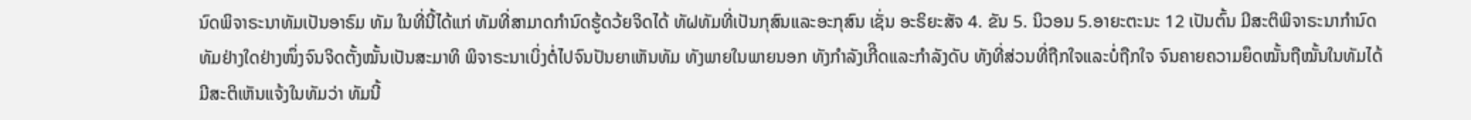ນົດພິຈາຣະນາທັມເປັນອາຣົມ ທັມ ໃນທີ່ນີ້ໄດ້ແກ່ ທັມທີ່ສາມາດກໍານົດຮູ້ດວ້ຍຈິດໄດ້ ທັຝທັມທີ່ເປັນກຸສົນແລະອະກຸສົນ ເຊັ່ນ ອະຣິຍະສັຈ 4. ຂັນ 5. ນິວອນ 5.ອາຍະຕະນະ 12 ເປັນຕົ້ນ ມີສະຕິພິຈາຣະນາກໍານົດທັມຢ່າງໃດຢ່າງໜຶ່ງຈົນຈິດຕັ້ງໝັ້ນເປັນສະມາທິ ພິຈາຣະນາເບິ່ງຕໍ່ໄປຈົນປັນຍາເຫັນທັມ ທັງພາຍໃນພາຍນອກ ທັງກໍາລັງເກີິດແລະກໍາລັງດັບ ທັງທີ່ສ່ວນທີ່ຖືກໃຈແລະບໍ່ຖືກໃຈ ຈົນຄາຍຄວາມຍຶດໝັ້ນຖືໝັ້ນໃນທັມໄດ້ ມີສະຕິເຫັນແຈ້ງໃນທັມວ່າ ທັມນີ້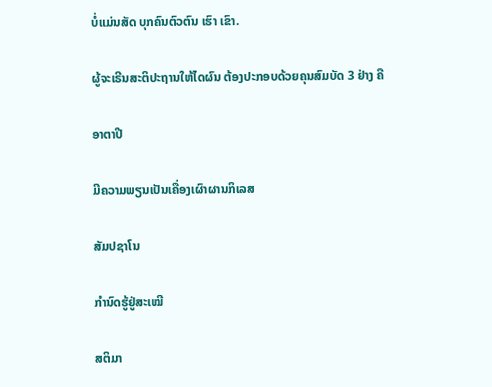ບໍ່ແມ່ນສັດ ບຸກຄົນຕົວຕົນ ເຮົາ ເຂົາ.

ຜູ້ຈະເຣີນສະຕິປະຖານໃຫ້ໄດຜົນ ຕ້ອງປະກອບດ້ວຍຄຸນສົມບັດ 3 ຢ່າງ ຄື

ອາຕາປີ

ມີຄວາມພຽນເປັນເຄື່ອງເຜົາຜານກິເລສ

ສັມປຊາໂນ

ກໍານົດຮູ້ຢູ່ສະເໝີ

ສຕິມາ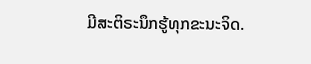ມີສະຕິຣະນຶກຮູ້ທຸກຂະນະຈິດ.